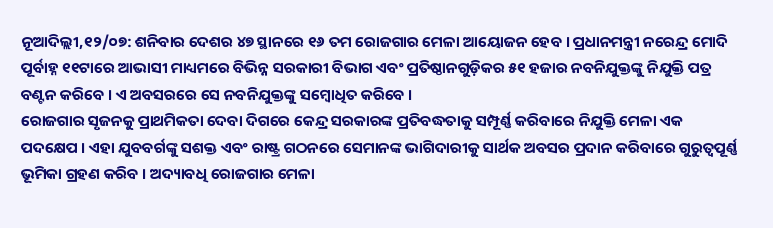ନୂଆଦିଲ୍ଲୀ,୧୨/୦୭: ଶନିବାର ଦେଶର ୪୭ ସ୍ଥାନରେ ୧୬ ତମ ରୋଜଗାର ମେଳା ଆୟୋଜନ ହେବ । ପ୍ରଧାନମନ୍ତ୍ରୀ ନରେନ୍ଦ୍ର ମୋଦି ପୂର୍ବାହ୍ନ ୧୧ଟାରେ ଆଭାସୀ ମାଧ୍ୟମରେ ବିଭିନ୍ନ ସରକାରୀ ବିଭାଗ ଏବଂ ପ୍ରତିଷ୍ଠାନଗୁଡ଼ିକର ୫୧ ହଜାର ନବନିଯୁକ୍ତଙ୍କୁ ନିଯୁକ୍ତି ପତ୍ର ବଣ୍ଟନ କରିବେ । ଏ ଅବସରରେ ସେ ନବନିଯୁକ୍ତଙ୍କୁ ସମ୍ବୋଧିତ କରିବେ ।
ରୋଜଗାର ସୃଜନକୁ ପ୍ରାଥମିକତା ଦେବା ଦିଗରେ କେନ୍ଦ୍ର ସରକାରଙ୍କ ପ୍ରତିବଦ୍ଧତାକୁ ସମ୍ପୂର୍ଣ୍ଣ କରିବାରେ ନିଯୁକ୍ତି ମେଳା ଏକ ପଦକ୍ଷେପ । ଏହା ଯୁବବର୍ଗଙ୍କୁ ସଶକ୍ତ ଏବଂ ରାଷ୍ଟ୍ର ଗଠନରେ ସେମାନଙ୍କ ଭାଗିଦାରୀକୁ ସାର୍ଥକ ଅବସର ପ୍ରଦାନ କରିବାରେ ଗୁରୁତ୍ୱପୂର୍ଣ୍ଣ ଭୂମିକା ଗ୍ରହଣ କରିବ । ଅଦ୍ୟାବଧି ରୋଜଗାର ମେଳା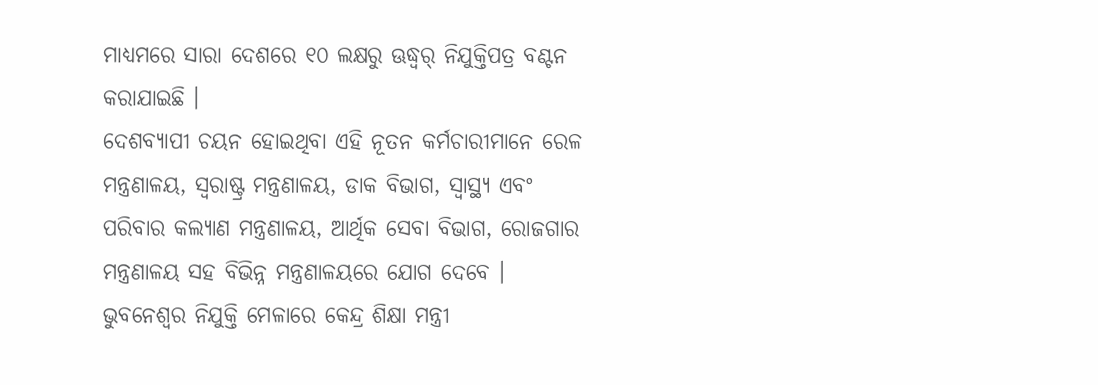ମାଧ୍ୟମରେ ସାରା ଦେଶରେ ୧୦ ଲକ୍ଷରୁ ଊଦ୍ଧ୍ୱର୍ ନିଯୁକ୍ତିପତ୍ର ବଣ୍ଟନ କରାଯାଇଛି ।
ଦେଶବ୍ୟାପୀ ଚୟନ ହୋଇଥିବା ଏହି ନୂତନ କର୍ମଚାରୀମାନେ ରେଳ ମନ୍ତ୍ରଣାଳୟ, ସ୍ୱରାଷ୍ଟ୍ର ମନ୍ତ୍ରଣାଳୟ, ଡାକ ବିଭାଗ, ସ୍ୱାସ୍ଥ୍ୟ ଏବଂ ପରିବାର କଲ୍ୟାଣ ମନ୍ତ୍ରଣାଳୟ, ଆର୍ଥିକ ସେବା ବିଭାଗ, ରୋଜଗାର ମନ୍ତ୍ରଣାଳୟ ସହ ବିଭିନ୍ନ ମନ୍ତ୍ରଣାଳୟରେ ଯୋଗ ଦେବେ । ଭୁବନେଶ୍ୱର ନିଯୁକ୍ତି ମେଳାରେ କେନ୍ଦ୍ର ଶିକ୍ଷା ମନ୍ତ୍ରୀ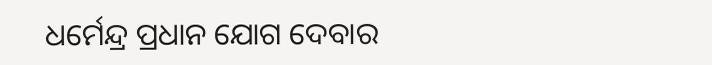ଧର୍ମେନ୍ଦ୍ର ପ୍ରଧାନ ଯୋଗ ଦେବାର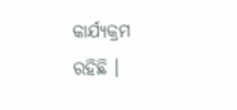କାର୍ଯ୍ୟକ୍ରମ ରହିଛି ।